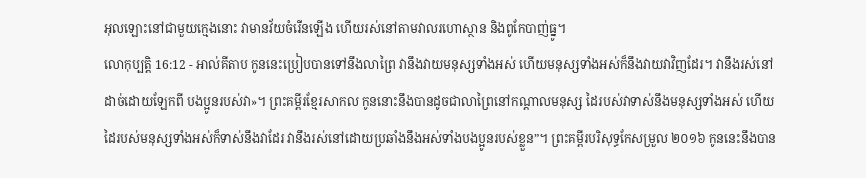អុលឡោះនៅជាមួយក្មេងនោះ វាមានវ័យចំរើនឡើង ហើយរស់នៅតាមវាលរហោស្ថាន និងពូកែបាញ់ធ្នូ។
លោកុប្បត្តិ 16:12 - អាល់គីតាប កូននេះប្រៀបបានទៅនឹងលាព្រៃ វានឹងវាយមនុស្សទាំងអស់ ហើយមនុស្សទាំងអស់ក៏នឹងវាយវាវិញដែរ។ វានឹងរស់នៅដាច់ដោយឡែកពី បងប្អូនរបស់វា»។ ព្រះគម្ពីរខ្មែរសាកល កូននោះនឹងបានដូចជាលាព្រៃនៅកណ្ដាលមនុស្ស ដៃរបស់វាទាស់នឹងមនុស្សទាំងអស់ ហើយដៃរបស់មនុស្សទាំងអស់ក៏ទាស់នឹងវាដែរ វានឹងរស់នៅដោយប្រឆាំងនឹងអស់ទាំងបងប្អូនរបស់ខ្លួន”។ ព្រះគម្ពីរបរិសុទ្ធកែសម្រួល ២០១៦ កូននេះនឹងបាន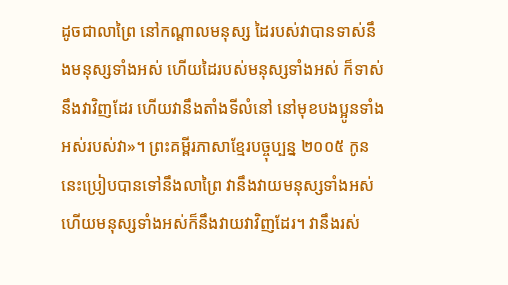ដូចជាលាព្រៃ នៅកណ្ដាលមនុស្ស ដៃរបស់វាបានទាស់នឹងមនុស្សទាំងអស់ ហើយដៃរបស់មនុស្សទាំងអស់ ក៏ទាស់នឹងវាវិញដែរ ហើយវានឹងតាំងទីលំនៅ នៅមុខបងប្អូនទាំងអស់របស់វា»។ ព្រះគម្ពីរភាសាខ្មែរបច្ចុប្បន្ន ២០០៥ កូននេះប្រៀបបានទៅនឹងលាព្រៃ វានឹងវាយមនុស្សទាំងអស់ ហើយមនុស្សទាំងអស់ក៏នឹងវាយវាវិញដែរ។ វានឹងរស់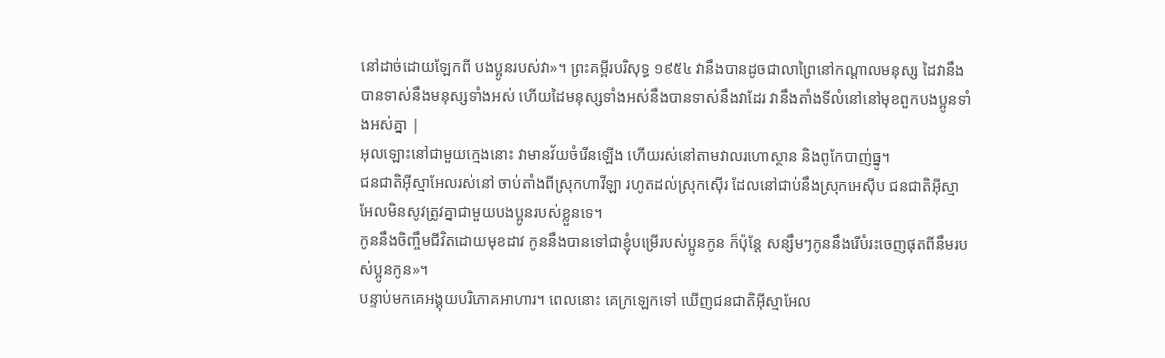នៅដាច់ដោយឡែកពី បងប្អូនរបស់វា»។ ព្រះគម្ពីរបរិសុទ្ធ ១៩៥៤ វានឹងបានដូចជាលាព្រៃនៅកណ្តាលមនុស្ស ដៃវានឹងបានទាស់នឹងមនុស្សទាំងអស់ ហើយដៃមនុស្សទាំងអស់នឹងបានទាស់នឹងវាដែរ វានឹងតាំងទីលំនៅនៅមុខពួកបងប្អូនទាំងអស់គ្នា |
អុលឡោះនៅជាមួយក្មេងនោះ វាមានវ័យចំរើនឡើង ហើយរស់នៅតាមវាលរហោស្ថាន និងពូកែបាញ់ធ្នូ។
ជនជាតិអ៊ីស្មាអែលរស់នៅ ចាប់តាំងពីស្រុកហាវីឡា រហូតដល់ស្រុកស៊ើរ ដែលនៅជាប់នឹងស្រុកអេស៊ីប ជនជាតិអ៊ីស្មាអែលមិនសូវត្រូវគ្នាជាមួយបងប្អូនរបស់ខ្លួនទេ។
កូននឹងចិញ្ចឹមជីវិតដោយមុខដាវ កូននឹងបានទៅជាខ្ញុំបម្រើរបស់ប្អូនកូន ក៏ប៉ុន្តែ សន្សឹមៗកូននឹងរើបំរះចេញផុតពីនឹមរបស់ប្អូនកូន»។
បន្ទាប់មកគេអង្គុយបរិភោគអាហារ។ ពេលនោះ គេក្រឡេកទៅ ឃើញជនជាតិអ៊ីស្មាអែល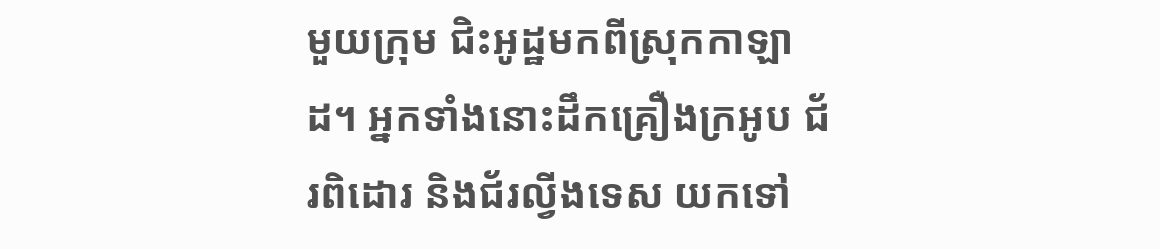មួយក្រុម ជិះអូដ្ឋមកពីស្រុកកាឡាដ។ អ្នកទាំងនោះដឹកគ្រឿងក្រអូប ជ័រពិដោរ និងជ័រល្វីងទេស យកទៅ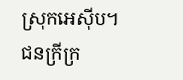ស្រុកអេស៊ីប។
ជនក្រីក្រ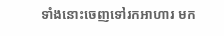ទាំងនោះចេញទៅរកអាហារ មក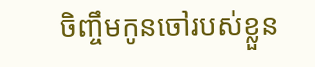ចិញ្ចឹមកូនចៅរបស់ខ្លួន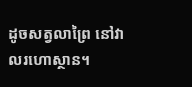ដូចសត្វលាព្រៃ នៅវាលរហោស្ថាន។